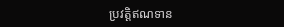ប្រវត្តិឥណទាន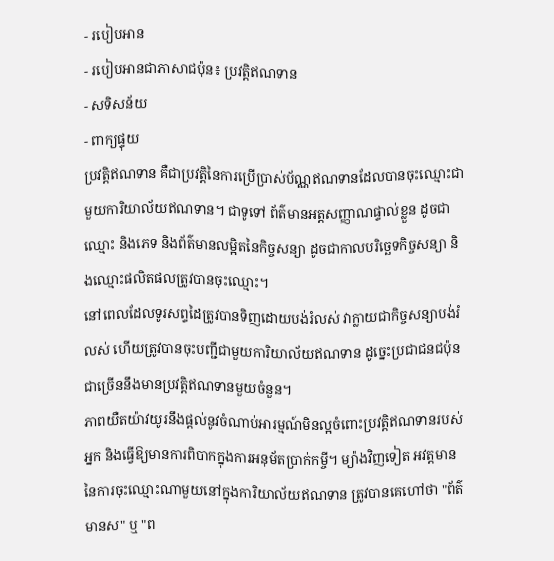- របៀបអាន
- របៀបអានជាភាសាជប៉ុន៖ ប្រវត្តិឥណទាន
- សទិសន័យ
- ពាក្យផ្ទុយ
ប្រវត្តិឥណទាន គឺជាប្រវត្តិនៃការប្រើប្រាស់ប័ណ្ណឥណទានដែលបានចុះឈ្មោះជាមួយការិយាល័យឥណទាន។ ជាទូទៅ ព័ត៌មានអត្តសញ្ញាណផ្ទាល់ខ្លួន ដូចជាឈ្មោះ និងភេទ និងព័ត៌មានលម្អិតនៃកិច្ចសន្យា ដូចជាកាលបរិច្ឆេទកិច្ចសន្យា និងឈ្មោះផលិតផលត្រូវបានចុះឈ្មោះ។
នៅពេលដែលទូរសព្ទដៃត្រូវបានទិញដោយបង់រំលស់ វាក្លាយជាកិច្ចសន្យាបង់រំលស់ ហើយត្រូវបានចុះបញ្ជីជាមួយការិយាល័យឥណទាន ដូច្នេះប្រជាជនជប៉ុនជាច្រើននឹងមានប្រវត្តិឥណទានមួយចំនួន។
ភាពយឺតយ៉ាវយូរនឹងផ្តល់នូវចំណាប់អារម្មណ៍មិនល្អចំពោះប្រវត្តិឥណទានរបស់អ្នក និងធ្វើឱ្យមានការពិបាកក្នុងការអនុម័តប្រាក់កម្ចី។ ម្យ៉ាងវិញទៀត អវត្ដមាននៃការចុះឈ្មោះណាមួយនៅក្នុងការិយាល័យឥណទាន ត្រូវបានគេហៅថា "ព័ត៌មានស" ឬ "ព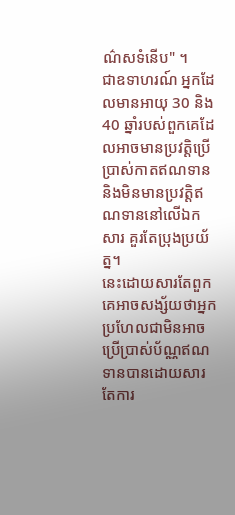ណ៌សទំនើប" ។
ជាឧទាហរណ៍ អ្នកដែលមានអាយុ 30 និង 40 ឆ្នាំរបស់ពួកគេដែលអាចមានប្រវត្តិប្រើប្រាស់កាតឥណទាន និងមិនមានប្រវត្តិឥណទាននៅលើឯកសារ គួរតែប្រុងប្រយ័ត្ន។
នេះដោយសារតែពួកគេអាចសង្ស័យថាអ្នកប្រហែលជាមិនអាចប្រើប្រាស់ប័ណ្ណឥណទានបានដោយសារតែការ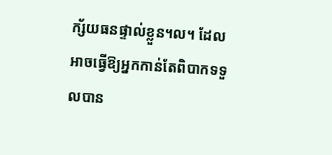ក្ស័យធនផ្ទាល់ខ្លួន។ល។ ដែលអាចធ្វើឱ្យអ្នកកាន់តែពិបាកទទួលបាន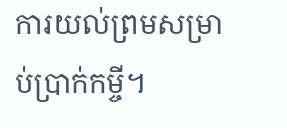ការយល់ព្រមសម្រាប់ប្រាក់កម្ចី។